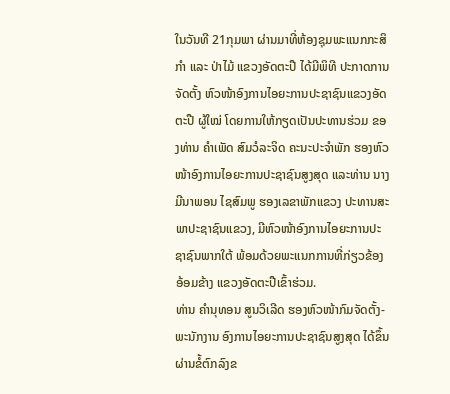ໃນວັນທີ 21ກຸມພາ ຜ່ານມາທີ່ຫ້ອງຊຸມພະແນກກະສິກຳ ແລະ ປ່າໄມ້ ແຂວງອັດຕະປື ໄດ້ມີພິທີ ປະກາດການຈັດຕັ້ງ ຫົວໜ້າອົງການໄອຍະການປະຊາຊົນແຂວງອັດຕະປື ຜູ້ໃໝ່ ໂດຍການໃຫ້ກຽດເປັນປະທານຮ່ວມ ຂອງທ່ານ ຄໍາເພັດ ສົມວໍລະຈິດ ຄະນະປະຈໍາພັກ ຮອງຫົວໜ້າອົງການໄອຍະການປະຊາຊົນສູງສຸດ ແລະທ່ານ ນາງ ມີນາພອນ ໄຊສົມພູ ຮອງເລຂາພັກແຂວງ ປະທານສະພາປະຊາຊົນແຂວງ, ມີຫົວໜ້າອົງການໄອຍະການປະຊາຊົນພາກໃຕ້ ພ້ອມດ້ວຍພະແນກການທີ່ກ່ຽວຂ້ອງອ້ອມຂ້າງ ແຂວງອັດຕະປືເຂົ້າຮ່ວມ.
ທ່ານ ຄຳນຸທອນ ສູນວິເລີດ ຮອງຫົວໜ້າກົມຈັດຕັ້ງ-ພະນັກງານ ອົງການໄອຍະການປະຊາຊົນສູງສຸດ ໄດ້ຂຶ້ນຜ່ານຂໍ້ຕົກລົງຂ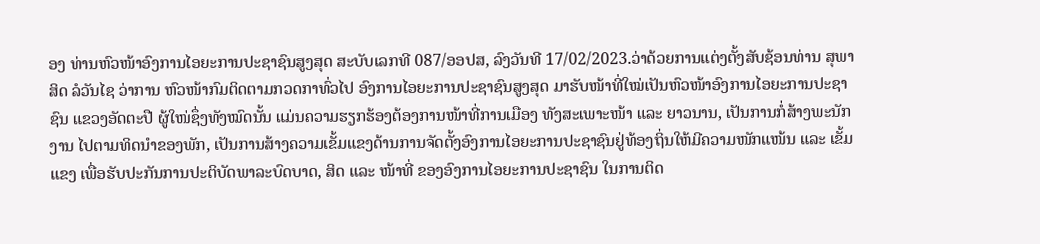ອງ ທ່ານຫົວໜ້າອົງການໄອຍະການປະຊາຊົນສູງສຸດ ສະບັບເລກທີ 087/ອອປສ, ລົງວັນທີ 17/02/2023.ວ່າດ້ວຍການແຕ່ງຕັ້ງສັບຊ້ອນທ່ານ ສຸພາສິດ ລໍວັນໄຊ ວ່າການ ຫົວໜ້າກົມຕິດຕາມກວດກາທົ່ວໄປ ອົງການໄອຍະການປະຊາຊົນສູງສຸດ ມາຮັບໜ້າທີ່ໃໝ່ເປັນຫົວໜ້າອົງການໄອຍະການປະຊາຊົນ ແຂວງອັດຕະປື ຜູ້ໃໜ່ຊຶ່ງທັງໝົດນັ້ນ ແມ່ນຄວາມຮຽກຮ້ອງຕ້ອງການໜ້າທີ່ການເມືອງ ທັງສະເພາະໜ້າ ແລະ ຍາວນານ, ເປັນການກໍ່ສ້າງພະນັກງານ ໄປຕາມທິດນໍາຂອງພັກ, ເປັນການສ້າງຄວາມເຂັ້ມແຂງດ້ານການຈັດຕັ້ງອົງການໄອຍະການປະຊາຊົນຢູ່ທ້ອງຖິ່ນໃຫ້ມີຄວາມໜັກແໜ້ນ ແລະ ເຂັ້ມແຂງ ເພື່ອຮັບປະກັນການປະຕິບັດພາລະບົດບາດ, ສິດ ແລະ ໜ້າທີ່ ຂອງອົງການໄອຍະການປະຊາຊົນ ໃນການຕິດ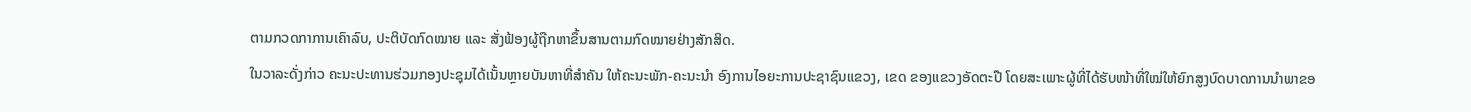ຕາມກວດກາການເຄົາລົບ, ປະຕິບັດກົດໝາຍ ແລະ ສັ່ງຟ້ອງຜູ້ຖືກຫາຂຶ້ນສານຕາມກົດໝາຍຢ່າງສັກສິດ.
ໃນວາລະດັ່ງກ່າວ ຄະນະປະທານຮ່ວມກອງປະຊຸມໄດ້ເນັ້ນຫຼາຍບັນຫາທີ່ສໍາຄັນ ໃຫ້ຄະນະພັກ-ຄະນະນໍາ ອົງການໄອຍະການປະຊາຊົນແຂວງ, ເຂດ ຂອງແຂວງອັດຕະປື ໂດຍສະເພາະຜູ້ທີ່ໄດ້ຮັບໜ້າທີ່ໃໝ່ໃຫ້ຍົກສູງບົດບາດການນຳພາຂອ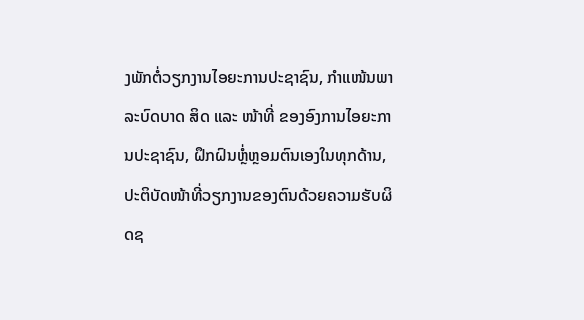ງພັກຕໍ່ວຽກງານໄອຍະການປະຊາຊົນ, ກຳແໜ້ນພາລະບົດບາດ ສິດ ແລະ ໜ້າທີ່ ຂອງອົງການໄອຍະການປະຊາຊົນ, ຝຶກຝົນຫຼໍ່ຫຼອມຕົນເອງໃນທຸກດ້ານ, ປະຕິບັດໜ້າທີ່ວຽກງານຂອງຕົນດ້ວຍຄວາມຮັບຜິດຊ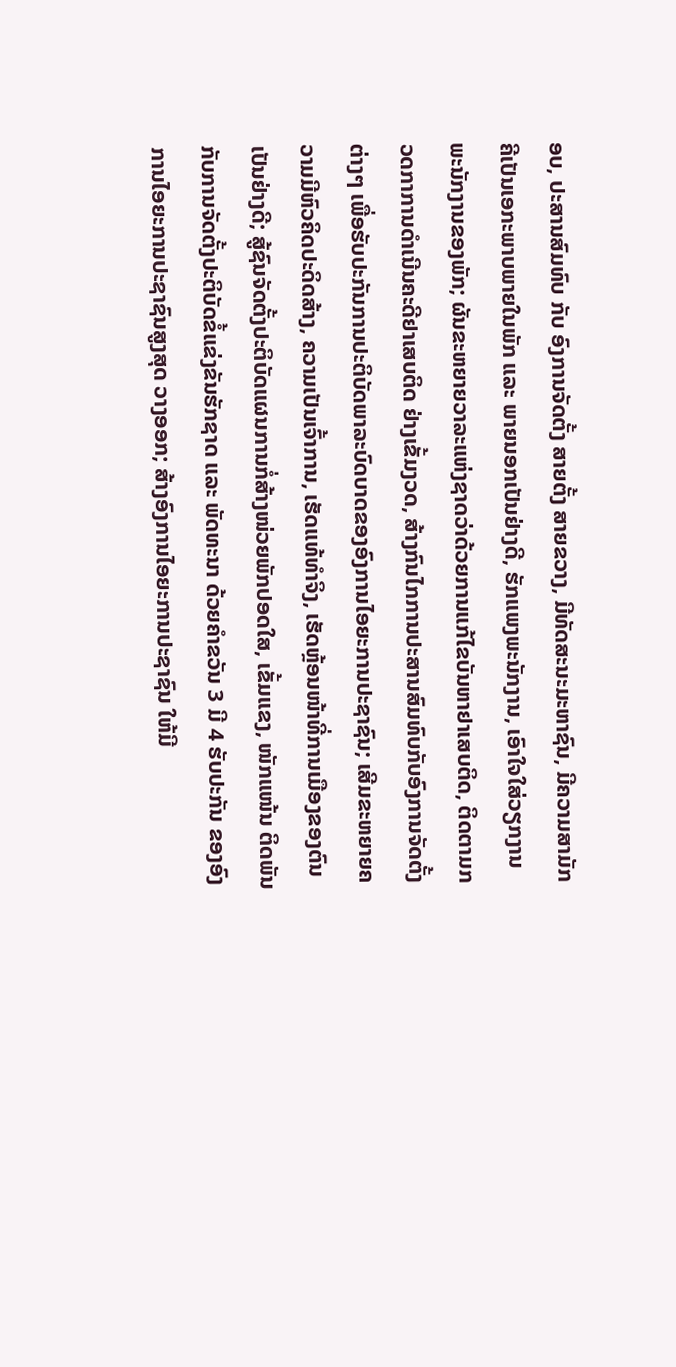ອບ, ປະສານສົມທົບ ກັບ ອົງການຈັດຕັ້ງ ສາຍຕັ້ງ ສາຍຂວາງ, ມີທັດສະນະມະຫາຊົນ, ມີຄວາມສາມັກຄີເປັນເອກະພາບພາຍໃນພັກ ແລະ ພາຍນອກເປັນຢ່າງດີ, ຮັກແພງພະນັກງານ, ເອົາໃຈໃສ່ວຽກງານພະນັກງານຂອງພັກ; ຜັນຂະຫຍາຍວາລະແຫ່ງຊາດວ່າດ້ວຍການແກ້ໄຂບັນຫາຢາເສບຕິດ, ຕິດຕາມກວດກາການດໍາເນີນຄະດີຢາເສບຕິດ ຢ່າງເຂັ້ມງວດ, ສ້າງກົນໄກການປະສານສົມທົບກັບອົງການຈັດຕັ້ງຕ່າງໆ ເພື່ອຮັບປະກັນການປະຕິບັດພາລະບົດບາດຂອງອົງການໄອຍະການປະຊາຊົນ; ເສີມຂະຫຍາຍຄວາມມີຫົວຄິດປະດິດສ້າງ, ຄວາມເປັນເຈົ້າການ, ເຮັດແທ້ທຳຈິງ, ເຮັດຫຼ້ອນໜ້າທີ່ການເມືອງຂອງຕົນເປັນຢ່າງດີ; ສູ້ຊົນຈັດຕັ້ງປະຕິບັດແຜນການກໍ່ສ້າງໜ່ວຍພັກປອດໃສ, ເຂັ້ມແຂງ, ໜັກແໜ້ນ ຕິດພັນກັບການຈັດຕັ້ງປະຕິບັດຂໍ້ແຂ່ງຂັນຮັກຊາດ ແລະ ພັດທະນາ ດ້ວຍຄໍາຂວັນ 3 ມີ 4 ຮັບປະກັນ ຂອງອົງການໄອຍະການປະຊາຊົນສູງສຸດ ວາງອອກ; ສ້າງອົງການໄອຍະການປະຊາຊົນ ໃຫ້ມີ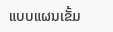ແບບແຜນເຂັ້ມ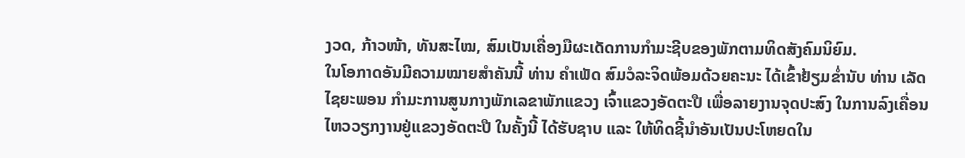ງວດ, ກ້າວໜ້າ, ທັນສະໄໝ, ສົມເປັນເຄື່ອງມືຜະເດັດການກຳມະຊີບຂອງພັກຕາມທິດສັງຄົມນິຍົມ.
ໃນໂອກາດອັນມີຄວາມໝາຍສຳຄັນນີ້ ທ່ານ ຄໍາເພັດ ສົມວໍລະຈິດພ້ອມດ້ວຍຄະນະ ໄດ້ເຂົ້າຢ້ຽມຂໍ່ານັບ ທ່ານ ເລັດ ໄຊຍະພອນ ກຳມະການສູນກາງພັກເລຂາພັກແຂວງ ເຈົ້າແຂວງອັດຕະປື ເພື່ອລາຍງານຈຸດປະສົງ ໃນການລົງເຄື່ອນໄຫວວຽກງານຢູ່ແຂວງອັດຕະປື ໃນຄັ້ງນີ້ ໄດ້ຮັບຊາບ ແລະ ໃຫ້ທິດຊີ້ນຳອັນເປັນປະໂຫຍດໃນ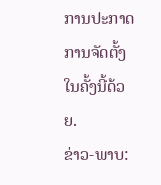ການປະກາດການຈັດຕັ້ງໃນຄັ້ງນີ້ດ້ວຍ.
ຂ່າວ-ພາບ: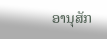ອານຸສັກ